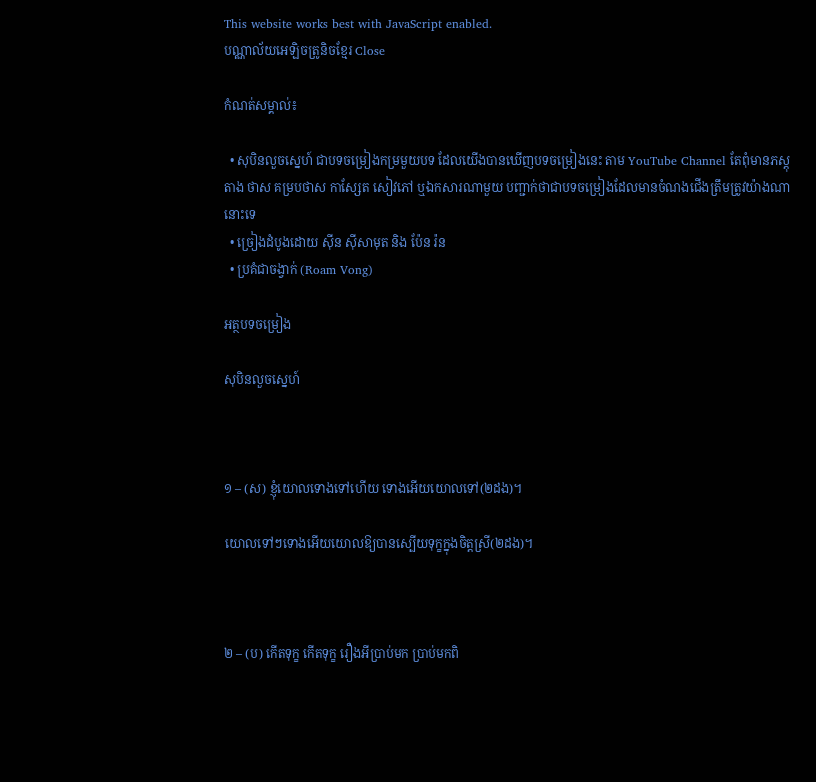This website works best with JavaScript enabled.
បណ្ណាល័យអេឡិចត្រូនិចខ្មែរ Close

កំណត់សម្គាល់៖

  • សុបិនលួចស្នេហ៍ ជាបទចម្រៀងកម្រមួយបទ ដែលយើងបានឃើញបទចម្រៀងនេះ តាម YouTube Channel តែពុំមានភស្តុតាង ថាស គម្របថាស កាស្សែត សៀវភៅ ឬឯកសារណាមួយ បញ្ជាក់ថាជាបទចម្រៀងដែលមានចំណងជើងត្រឹមត្រូវយ៉ាងណានោះទេ
  • ច្រៀងដំបូងដោយ ស៊ីន ស៊ីសាមុត និង ប៉ែន រ៉ន
  • ប្រគំជាចង្វាក់ (Roam Vong)

អត្ថបទចម្រៀង

សុបិនលួចស្នេហ៍



១ – (ស) ខ្ញុំយោលទោងទៅហើយ ទោងអើយយោលទៅ(២ដង)។

យោលទៅៗទោងអើយយោលឱ្យបានស្បើយទុក្ខក្នុងចិត្តស្រី(២ដង)។



២ – (ប) កើតទុក្ខ កើតទុក្ខ រឿងអីប្រាប់មក ប្រាប់មកពិ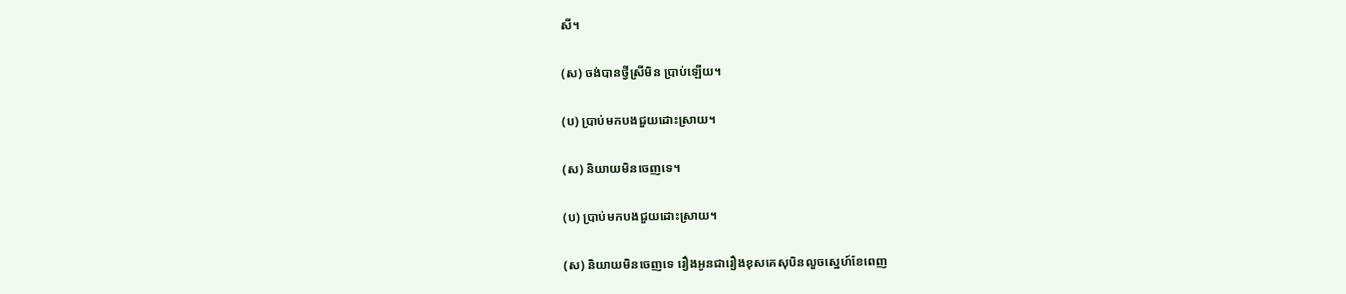សី។

(ស) ចង់បានថ្វីស្រីមិន ប្រាប់ឡើយ។

(ប) ប្រាប់មកបងជួយដោះស្រាយ។

(ស) និយាយមិនចេញទេ។

(ប) ប្រាប់មកបងជួយដោះស្រាយ។

(ស) និយាយមិនចេញទេ រឿងអូនជារឿងខុសគេសុបិនលួចស្នេហ៍ខែពេញ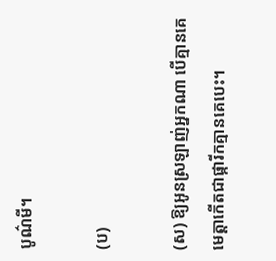បូណ៌មី។

(ប)

(ស) ឱ្យអូនស្រឡាញ់អ្នកណា បើគ្មានគេមេត្តាកើតជាផ្ការីកគ្មានគេបេះ។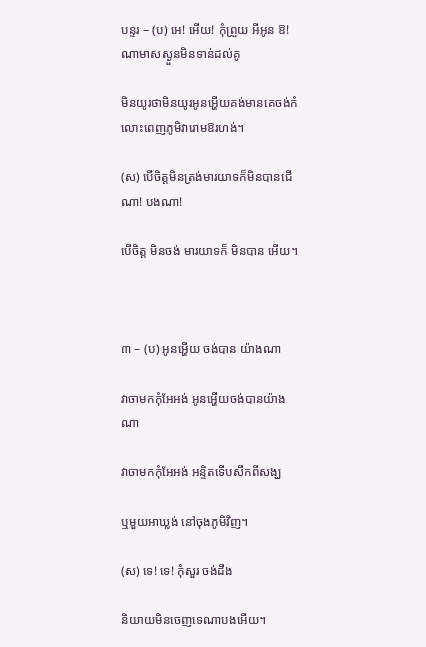បន្ទរ – (ប) អេ! អើយ! កុំព្រួយ អីអូន ឱ! ណាមាសស្ងួនមិនទាន់ដល់គូ

មិនយូរថាមិនយូរអូនអ្ហើយគង់មានគេចង់កំលោះពេញភូមិវារោមឱរហង់។

(ស) បើចិត្តមិនត្រង់មារយាទក៏មិនបានជើណា! បងណា!

បើចិត្ត មិនចង់ មារយាទក៏ មិនបាន អើយ។



៣ – (ប) អូនអ្ហើយ ចង់បាន យ៉ាងណា

វាចាមកកុំអែអង់ អូនអ្ហើយចង់បានយ៉ាងណា

វាចាមកកុំអែអង់ អន្ទិតទើបសឹកពីសង្ឃ

ឬមួយអាឃ្លង់ នៅចុងភូមិវិញ។

(ស) ទេ! ទេ! កុំសួរ ចង់ដឹង

និយាយមិនចេញទេណាបងអើយ។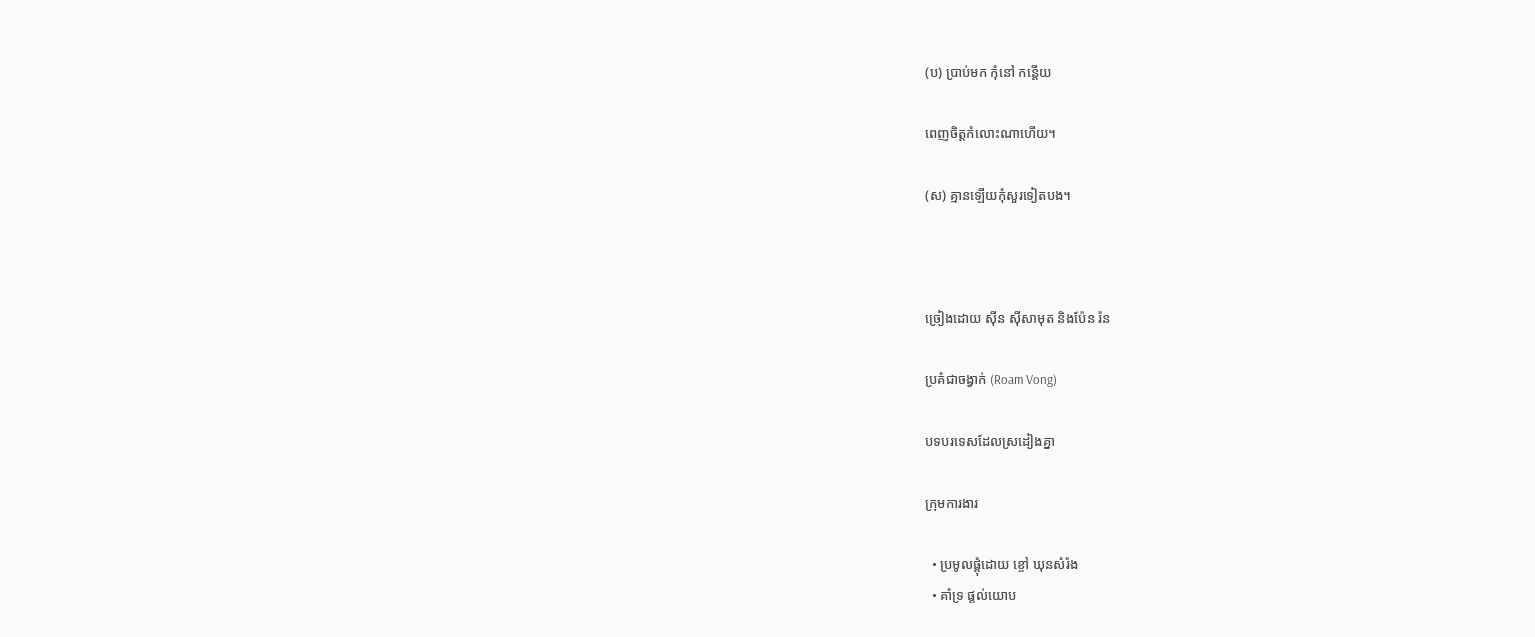(ប) ប្រាប់មក កុំនៅ កន្តើយ

ពេញចិត្តកំលោះណាហើយ។

(ស) គ្មានឡើយកុំសួរទៀតបង។



ច្រៀងដោយ ស៊ីន ស៊ីសាមុត និងប៉ែន រ៉ន

ប្រគំជាចង្វាក់ (Roam Vong)

បទបរទេសដែលស្រដៀងគ្នា

ក្រុមការងារ

  • ប្រមូលផ្ដុំដោយ ខ្ចៅ ឃុនសំរ៉ង
  • គាំទ្រ ផ្ដល់យោប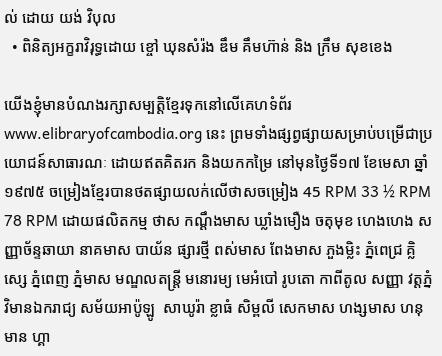ល់ ដោយ យង់ វិបុល
  • ពិនិត្យអក្ខរាវិរុទ្ធដោយ ខ្ចៅ ឃុនសំរ៉ង ឌឹម គឹមហ៊ាន់ និង ក្រឹម សុខខេង

យើងខ្ញុំមានបំណងរក្សាសម្បត្តិខ្មែរទុកនៅលើគេហទំព័រ www.elibraryofcambodia.org នេះ ព្រមទាំងផ្សព្វផ្សាយសម្រាប់បម្រើជាប្រយោជន៍សាធារណៈ ដោយឥតគិតរក និងយកកម្រៃ នៅមុនថ្ងៃទី១៧ ខែមេសា ឆ្នាំ១៩៧៥ ចម្រៀងខ្មែរបានថតផ្សាយលក់លើថាសចម្រៀង 45 RPM 33 ½ RPM 78 RPM ដោយផលិតកម្ម ថាស កណ្ដឹងមាស ឃ្លាំងមឿង ចតុមុខ ហេងហេង សញ្ញាច័ន្ទឆាយា នាគមាស បាយ័ន ផ្សារថ្មី ពស់មាស ពែងមាស ភួងម្លិះ ភ្នំពេជ្រ គ្លិស្សេ ភ្នំពេញ ភ្នំមាស មណ្ឌលតន្រ្តី មនោរម្យ មេអំបៅ រូបតោ កាពីតូល សញ្ញា វត្តភ្នំ វិមានឯករាជ្យ សម័យអាប៉ូឡូ  សាឃូរ៉ា ខ្លាធំ សិម្ពលី សេកមាស ហង្សមាស ហនុមាន ហ្គា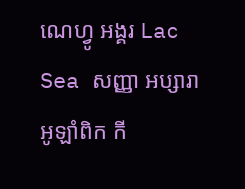ណេហ្វូ អង្គរ Lac Sea សញ្ញា អប្សារា អូឡាំពិក កី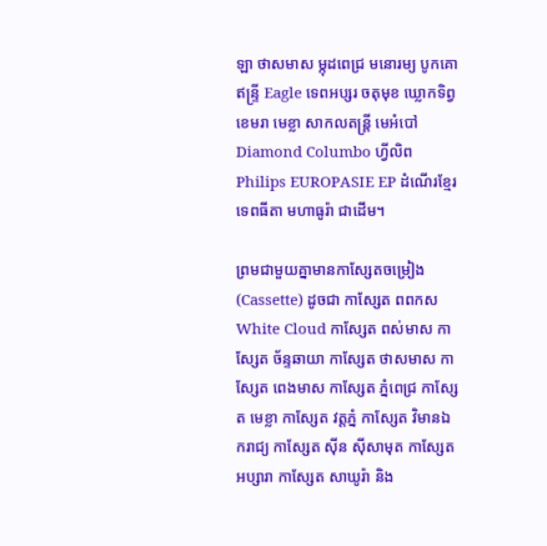ឡា ថាសមាស ម្កុដពេជ្រ មនោរម្យ បូកគោ ឥន្ទ្រី Eagle ទេពអប្សរ ចតុមុខ ឃ្លោកទិព្វ ខេមរា មេខ្លា សាកលតន្ត្រី មេអំបៅ Diamond Columbo ហ្វីលិព Philips EUROPASIE EP ដំណើរខ្មែរ ទេពធីតា មហាធូរ៉ា ជាដើម។

ព្រមជាមួយគ្នាមានកាសែ្សតចម្រៀង (Cassette) ដូចជា កាស្សែត ពពកស White Cloud កាស្សែត ពស់មាស កាស្សែត ច័ន្ទឆាយា កាស្សែត ថាសមាស កាស្សែត ពេងមាស កាស្សែត ភ្នំពេជ្រ កាស្សែត មេខ្លា កាស្សែត វត្តភ្នំ កាស្សែត វិមានឯករាជ្យ កាស្សែត ស៊ីន ស៊ីសាមុត កាស្សែត អប្សារា កាស្សែត សាឃូរ៉ា និង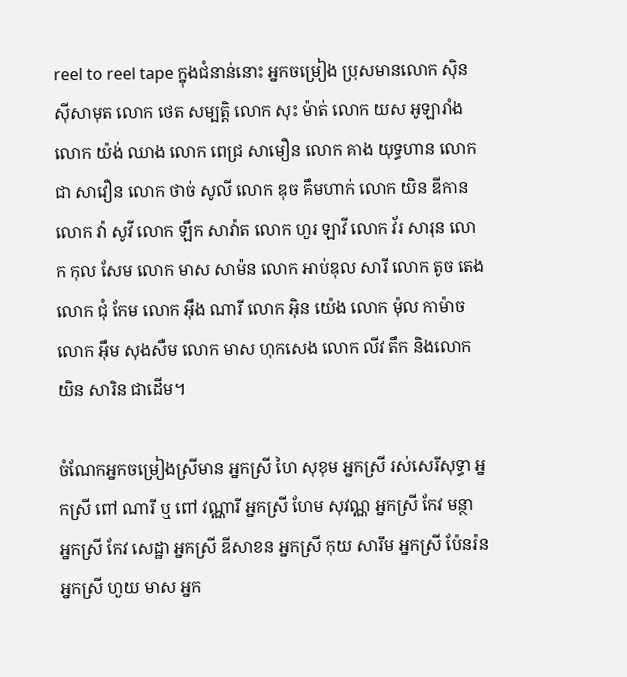reel to reel tape ក្នុងជំនាន់នោះ អ្នកចម្រៀង ប្រុសមានលោក ស៊ិន ស៊ីសាមុត លោក ថេត សម្បត្តិ លោក សុះ ម៉ាត់ លោក យស អូឡារាំង លោក យ៉ង់ ឈាង លោក ពេជ្រ សាមឿន លោក គាង យុទ្ធហាន លោក ជា សាវឿន លោក ថាច់ សូលី លោក ឌុច គឹមហាក់ លោក យិន ឌីកាន លោក វ៉ា សូវី លោក ឡឹក សាវ៉ាត លោក ហួរ ឡាវី លោក វ័រ សារុន លោក កុល សែម លោក មាស សាម៉ន លោក អាប់ឌុល សារី លោក តូច តេង លោក ជុំ កែម លោក អ៊ឹង ណារី លោក អ៊ិន យ៉េង លោក ម៉ុល កាម៉ាច លោក អ៊ឹម សុងសឺម លោក មាស ហុកសេង លោក លីវ តឹក និងលោក យិន សារិន ជាដើម។

ចំណែកអ្នកចម្រៀងស្រីមាន អ្នកស្រី ហៃ សុខុម អ្នកស្រី រស់សេរីសុទ្ធា អ្នកស្រី ពៅ ណារី ឬ ពៅ វណ្ណារី អ្នកស្រី ហែម សុវណ្ណ អ្នកស្រី កែវ មន្ថា អ្នកស្រី កែវ សេដ្ឋា អ្នកស្រី ឌីសាខន អ្នកស្រី កុយ សារឹម អ្នកស្រី ប៉ែនរ៉ន អ្នកស្រី ហួយ មាស អ្នក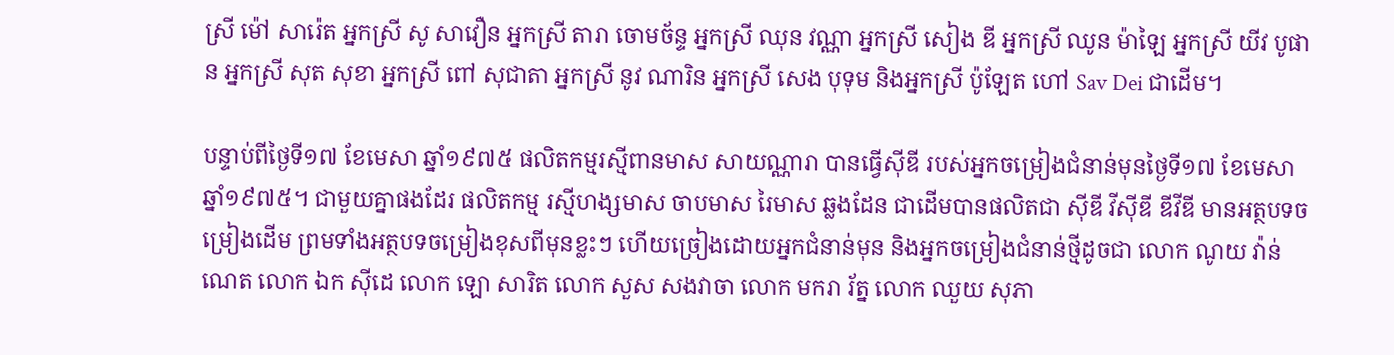ស្រី ម៉ៅ សារ៉េត អ្នកស្រី សូ សាវឿន អ្នកស្រី តារា ចោមច័ន្ទ អ្នកស្រី ឈុន វណ្ណា អ្នកស្រី សៀង ឌី អ្នកស្រី ឈូន ម៉ាឡៃ អ្នកស្រី យីវ បូផាន អ្នកស្រី សុត សុខា អ្នកស្រី ពៅ សុជាតា អ្នកស្រី នូវ ណារិន អ្នកស្រី សេង បុទុម និងអ្នកស្រី ប៉ូឡែត ហៅ Sav Dei ជាដើម។

បន្ទាប់ពីថ្ងៃទី១៧ ខែមេសា ឆ្នាំ១៩៧៥ ផលិតកម្មរស្មីពានមាស សាយណ្ណារា បានធ្វើស៊ីឌី របស់អ្នកចម្រៀងជំនាន់មុនថ្ងៃទី១៧ ខែមេសា ឆ្នាំ១៩៧៥។ ជាមួយគ្នាផងដែរ ផលិតកម្ម រស្មីហង្សមាស ចាបមាស រៃមាស ឆ្លងដែន ជាដើមបានផលិតជា ស៊ីឌី វីស៊ីឌី ឌីវីឌី មានអត្ថបទចម្រៀងដើម ព្រមទាំងអត្ថបទចម្រៀងខុសពីមុនខ្លះៗ ហើយច្រៀងដោយអ្នកជំនាន់មុន និងអ្នកចម្រៀងជំនាន់ថ្មីដូចជា លោក ណូយ វ៉ាន់ណេត លោក ឯក ស៊ីដេ លោក ឡោ សារិត លោក សួស សងវាចា លោក មករា រ័ត្ន លោក ឈួយ សុភា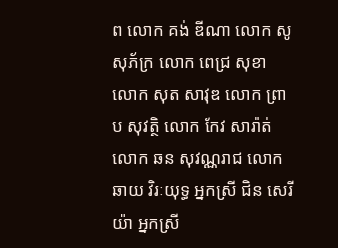ព លោក គង់ ឌីណា លោក សូ សុភ័ក្រ លោក ពេជ្រ សុខា លោក សុត សាវុឌ លោក ព្រាប សុវត្ថិ លោក កែវ សារ៉ាត់ លោក ឆន សុវណ្ណរាជ លោក ឆាយ វិរៈយុទ្ធ អ្នកស្រី ជិន សេរីយ៉ា អ្នកស្រី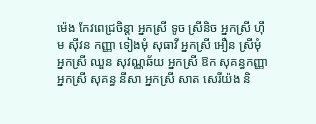ម៉េង កែវពេជ្រចិន្តា អ្នកស្រី ទូច ស្រីនិច អ្នកស្រី ហ៊ឹម ស៊ីវន កញ្ញា ទៀងមុំ សុធាវី អ្នកស្រី អឿន ស្រីមុំ អ្នកស្រី ឈួន សុវណ្ណឆ័យ អ្នកស្រី ឱក សុគន្ធកញ្ញា អ្នកស្រី សុគន្ធ នីសា អ្នកស្រី សាត សេរីយ៉ង និ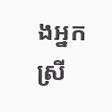ងអ្នកស្រី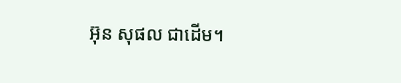អ៊ុន សុផល ជាដើម។